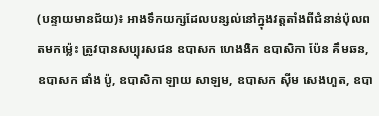(បន្ទាយមានជ័យ)៖ អាងទឹកយក្សដែលបន្សល់នៅក្នុងវត្តតាំងពីជំនាន់ប៉ុលពតមកម្ល៉េះ ត្រូវបានសប្បុរសជន ឧបាសក ហេងងិក ឧបាសិកា ប៉ែន គឹមឆន, ឧបាសក ផាំង ប៉ូ, ឧបាសិកា ឡាយ សាឡម, ឧបាសក ស៊ីម សេងហួត, ឧបា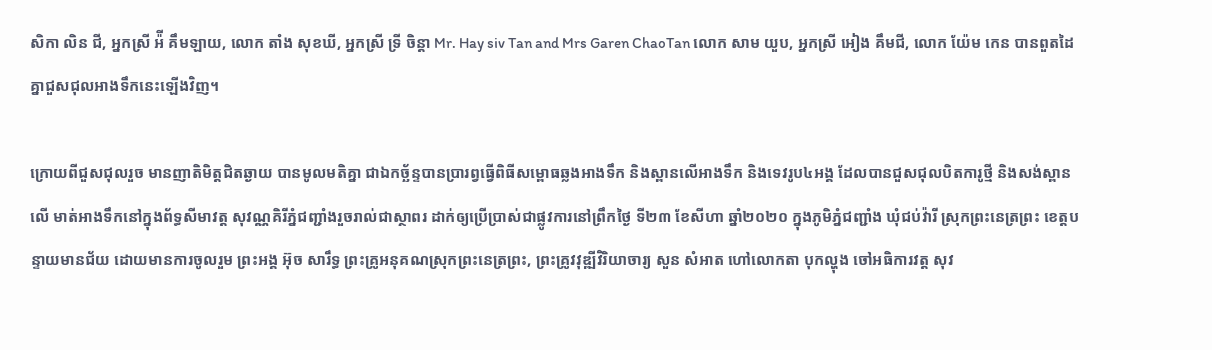សិកា លិន ជី, អ្នកស្រី អ៉ី គឹមឡាយ, លោក តាំង សុខឃី, អ្នកស្រី ទ្រី ចិន្តា Mr. Hay siv Tan and Mrs Garen ChaoTan លោក សាម យួប, អ្នកស្រី អៀង គឹមជី, លោក យ៉ែម កេន បានពួតដៃគ្នាជួសជុលអាងទឹកនេះឡើងវិញ។

ក្រោយពីជួសជុលរួច មានញាតិមិត្តជិតឆ្ងាយ បានមូលមតិគ្នា ជាឯកច្ឆ័ន្ទបានប្រារព្វធ្វើពិធីសម្ពោធឆ្លងអាងទឹក និងស្ពានលើអាងទឹក និងទេវរូប៤អង្គ ដែលបានជួសជុលបិតការូថ្មី និងសង់ស្ពានលើ មាត់អាងទឹកនៅក្នុងព័ទ្ធសីមាវត្ត សុវណ្ណគិរីភ្នំជញ្ជាំងរួចរាល់ជាស្ថាពរ ដាក់ឲ្យប្រើប្រាស់ជាផ្លូវការនៅព្រឹកថ្ងៃ ទី២៣ ខែសីហា ឆ្នាំ២០២០ ក្នុងភូមិភ្នំជញ្ជាំង ឃុំជប់វ៉ារី ស្រុកព្រះនេត្រព្រះ ខេត្តបន្ទាយមានជ័យ ដោយមានការចូលរួម ព្រះអង្គ អ៊ុច សារឹទ្ធ ព្រះគ្រូអនុគណស្រុកព្រះនេត្រព្រះ, ព្រះគ្រូវវុឌ្ឍីវិរិយាចារ្យ សួន សំអាត ហៅលោកតា បុកល្ហុង ចៅអធិការវត្ត សុវ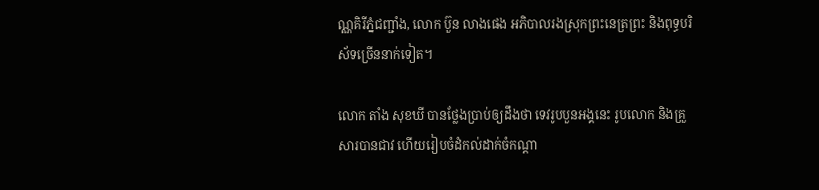ណ្ណគិរីភ្នំជញ្ជាំង, លោក ប៊ួន លាងផេង អភិបាលរងស្រុកព្រះនេត្រព្រះ និងពុទ្ធបរិស័ទច្រើននាក់ទៀត។

លោក តាំង សុខឃី បានថ្លែងប្រាប់ឲ្យដឹងថា ទេវរូបបួនអង្គនេះ រូបលោក និងគ្រួសារបានជាវ ហើយរៀបចំដំកល់ដាក់ចំកណ្តា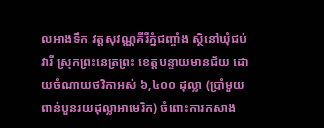លអាងទឹក វត្តសុវណ្ណគីរីភ្នំជញ្ចាំង ស្ថិនៅឃុំជប់វារី ស្រុកព្រះនេត្រព្រះ ខេត្តបន្ទាយមានជ័យ ដោយចំណាយថវិកាអស់ ៦,៤០០ ដុល្លា (ប្រាំមួយពាន់បួនរយដុល្លាអាមេរិក) ចំពោះការកសាង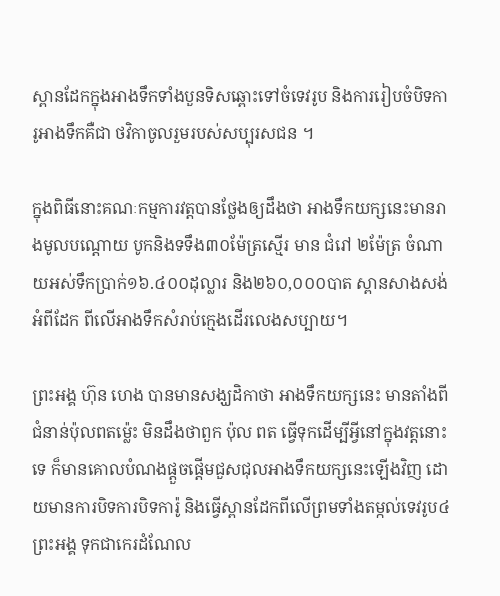ស្ពានដែកក្នុងអាងទឹកទាំងបួនទិសឆ្ពោះទៅចំទេវរូប និងការរៀបចំបិទការូអាងទឹកគឺជា ថវិកាចូលរួមរបស់សប្បុរសជន ។

ក្នុងពិធីនោះគណៈកម្មការវត្តបានថ្លែងឲ្យដឹងថា អាងទឹកយក្សនេះមានរាងមូលបណ្តោយ បូកនិងទទឹង៣០ម៉ែត្រស្មើរ មាន ជំរៅ ២ម៉ែត្រ ចំណាយអស់ទឹកប្រាក់១៦.៤០០ដុល្លារ និង២៦០,០០០បាត ស្ពានសាងសង់អំពីដែក ពីលើអាងទឹកសំរាប់ក្មេងដើរលេងសប្បាយ។

ព្រះអង្គ ហ៊ុន ហេង បានមានសង្ឃដិកាថា អាងទឹកយក្សនេះ មានតាំងពីជំនាន់ប៉ុលពតម្ល៉េះ មិនដឹងថាពួក ប៉ុល ពត ធ្វើទុកដើម្បីអ្វីនៅក្នុងវត្តនោះទេ ក៏មានគោលបំណងផ្តួចផ្តើមជួសជុលអាងទឹកយក្សនេះឡើងវិញ ដោយមានការបិទការបិទការ៉ូ និងធ្វើស្ពានដែកពីលើព្រមទាំងតម្កល់ទេវរូប៤ព្រះអង្គ ទុកជាកេរដំណែល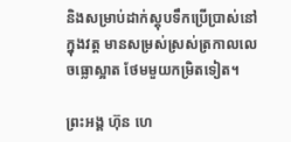និងសម្រាប់ដាក់ស្តុបទឹកប្រើប្រាស់នៅក្នុងវត្ត មានសម្រស់ស្រស់ត្រកាលលេចធ្លោស្អាត ថែមមួយកម្រិតទៀត។

ព្រះអង្គ ហ៊ុន ហេ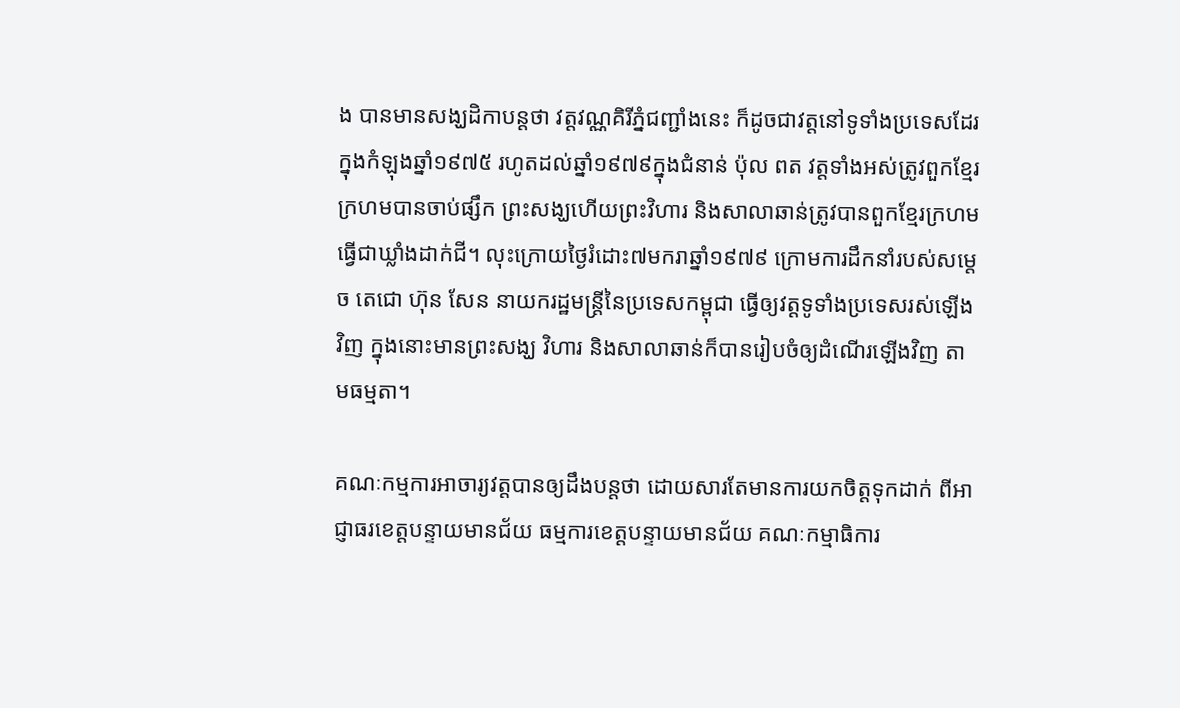ង បានមានសង្ឃដិកាបន្តថា វត្តវណ្ណគិរីភ្នំជញ្ជាំងនេះ ក៏ដូចជាវត្តនៅទូទាំងប្រទេសដែរ ក្នុងកំឡុងឆ្នាំ១៩៧៥ រហូតដល់ឆ្នាំ១៩៧៩ក្នុងជំនាន់ ប៉ុល ពត វត្តទាំងអស់ត្រូវពួកខ្មែរក្រហមបានចាប់ផ្សឹក ព្រះសង្ឃហើយព្រះវិហារ និងសាលាឆាន់ត្រូវបានពួកខ្មែរក្រហម ធ្វើជាឃ្លាំងដាក់ជី។ លុះក្រោយថ្ងៃរំដោះ៧មករាឆ្នាំ១៩៧៩ ក្រោមការដឹកនាំរបស់សម្តេច តេជោ ហ៊ុន សែន នាយករដ្ឋមន្ត្រីនៃប្រទេសកម្ពុជា ធ្វើឲ្យវត្តទូទាំងប្រទេសរស់ឡើងវិញ ក្នុងនោះមានព្រះសង្ឃ វិហារ និងសាលាឆាន់ក៏បានរៀបចំឲ្យដំណើរឡើងវិញ តាមធម្មតា។

គណៈកម្មការអាចារ្យវត្តបានឲ្យដឹងបន្តថា ដោយសារតែមានការយកចិត្តទុកដាក់ ពីអាជ្ញាធរខេត្តបន្ទាយមានជ័យ ធម្មការខេត្តបន្ទាយមានជ័យ គណៈកម្មាធិការ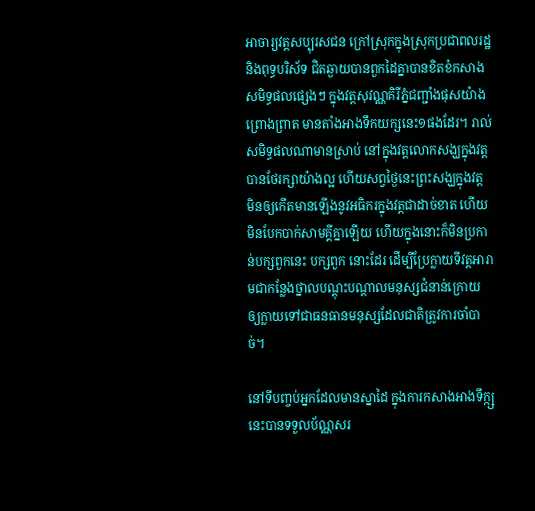អាចារ្យវត្តសប្បុរសជន ក្រៅស្រុកក្នុងស្រុកប្រជាពលរដ្ឋ និងពុទ្ធបរិស័ទ ជិតឆ្ងាយបានពួកដៃគ្នាបានខិតខំកសាងសមិទ្ធផលផ្សេងៗ ក្នុងវត្តសុវណ្ណគិរីភ្នំជញ្ជាំងផុសយ៉ាងព្រោងព្រាត មានតាំងអាងទឹកយក្សនេះ១ផងដែរ។ រាល់សមិទ្ធផលណាមានស្រាប់ នៅក្នុងវត្តលោកសង្ឃក្នុងវត្តបានថែរក្សាយ៉ាងល្អ ហើយសព្វថ្ងៃនេះព្រះសង្ឃក្នុងវត្ត មិនឲ្យកើតមានឡើងនូវអធិករក្នុងវត្តជាដាច់ខាត ហើយមិនបែកបាក់សាមគ្គីគ្នាឡើយ ហើយក្នុងនោះក៏មិនប្រកាន់បក្សពួកនេះ បក្សពួក នោះដែរ ដើម្បីប្រែក្លាយទីវត្តអារាមជាកន្លែងថ្នាលបណ្តុះបណ្តាលមនុស្សជំនាន់ក្រោយ ឲ្យក្លាយទៅជាធនធានមនុស្សដែលជាតិត្រូវការចាំបាច់។

នៅទីបញ្ចប់អ្នកដែលមានស្នាដៃ ក្នុងការកសាងអាងទឹក្ក្សនេះបានទទួលប័ណ្ណសរ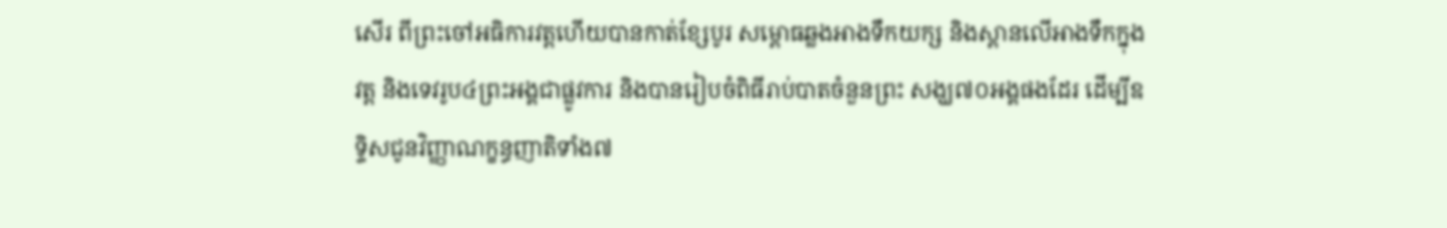សើរ ពីព្រះចៅអធិការវត្តហើយបានកាត់ខ្សែបូរ សម្ពោធឆ្លងអាងទឹកយក្ស និងស្ពានលើអាងទឹកក្នុងវត្ត និងទេវរូប៤ព្រះអង្គជាផ្លូវការ និងបានរៀបចំពិធីរាប់បាតចំនួនព្រះ សង្ឃ៧០អង្គផងដែរ ដើម្បីឧទ្ទិសជូនវិញ្ញាណក្ខន្ធញាតិទាំង៧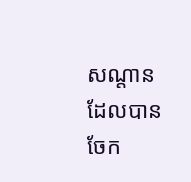សណ្តាន ដែលបានចែក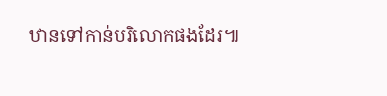ឋានទៅកាន់បរិលោកផងដែរ៕